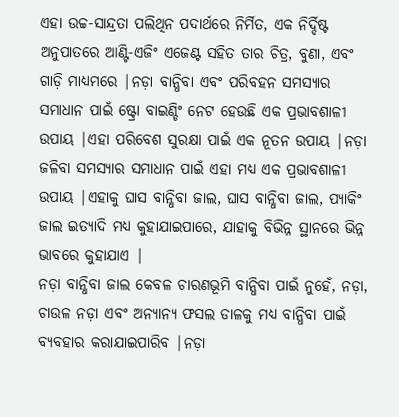ଏହା ଉଚ୍ଚ-ସାନ୍ଦ୍ରତା ପଲିଥିନ ପଦାର୍ଥରେ ନିର୍ମିତ, ଏକ ନିର୍ଦ୍ଦିଷ୍ଟ ଅନୁପାତରେ ଆଣ୍ଟି-ଏଜିଂ ଏଜେଣ୍ଟ ସହିତ ତାର ଚିତ୍ର, ବୁଣା, ଏବଂ ଗାଡ଼ି ମାଧ୍ୟମରେ |ନଡ଼ା ବାନ୍ଧିବା ଏବଂ ପରିବହନ ସମସ୍ୟାର ସମାଧାନ ପାଇଁ ଷ୍ଟ୍ରୋ ବାଇଣ୍ଡିଂ ନେଟ ହେଉଛି ଏକ ପ୍ରଭାବଶାଳୀ ଉପାୟ |ଏହା ପରିବେଶ ସୁରକ୍ଷା ପାଇଁ ଏକ ନୂତନ ଉପାୟ |ନଡ଼ା ଜଳିବା ସମସ୍ୟାର ସମାଧାନ ପାଇଁ ଏହା ମଧ୍ୟ ଏକ ପ୍ରଭାବଶାଳୀ ଉପାୟ |ଏହାକୁ ଘାସ ବାନ୍ଧିବା ଜାଲ, ଘାସ ବାନ୍ଧିବା ଜାଲ, ପ୍ୟାକିଂ ଜାଲ ଇତ୍ୟାଦି ମଧ୍ୟ କୁହାଯାଇପାରେ, ଯାହାକୁ ବିଭିନ୍ନ ସ୍ଥାନରେ ଭିନ୍ନ ଭାବରେ କୁହାଯାଏ |
ନଡ଼ା ବାନ୍ଧିବା ଜାଲ କେବଳ ଚାରଣଭୂମି ବାନ୍ଧିବା ପାଇଁ ନୁହେଁ, ନଡ଼ା, ଚାଉଳ ନଡ଼ା ଏବଂ ଅନ୍ୟାନ୍ୟ ଫସଲ ଡାଳକୁ ମଧ୍ୟ ବାନ୍ଧିବା ପାଇଁ ବ୍ୟବହାର କରାଯାଇପାରିବ |ନଡ଼ା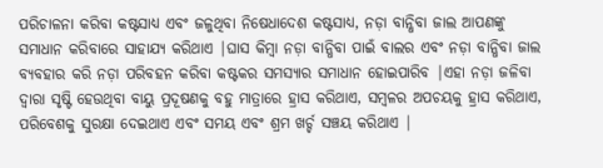ପରିଚାଳନା କରିବା କଷ୍ଟସାଧ୍ୟ ଏବଂ ଜଳୁଥିବା ନିଷେଧାଦେଶ କଷ୍ଟସାଧ୍ୟ, ନଡ଼ା ବାନ୍ଧିବା ଜାଲ ଆପଣଙ୍କୁ ସମାଧାନ କରିବାରେ ସାହାଯ୍ୟ କରିଥାଏ |ଘାସ କିମ୍ବା ନଡ଼ା ବାନ୍ଧିବା ପାଇଁ ବାଲର ଏବଂ ନଡ଼ା ବାନ୍ଧିବା ଜାଲ ବ୍ୟବହାର କରି ନଡ଼ା ପରିବହନ କରିବା କଷ୍ଟକର ସମସ୍ୟାର ସମାଧାନ ହୋଇପାରିବ |ଏହା ନଡ଼ା ଜଳିବା ଦ୍ୱାରା ସୃଷ୍ଟି ହେଉଥିବା ବାୟୁ ପ୍ରଦୂଷଣକୁ ବହୁ ମାତ୍ରାରେ ହ୍ରାସ କରିଥାଏ, ସମ୍ବଳର ଅପଚୟକୁ ହ୍ରାସ କରିଥାଏ, ପରିବେଶକୁ ସୁରକ୍ଷା ଦେଇଥାଏ ଏବଂ ସମୟ ଏବଂ ଶ୍ରମ ଖର୍ଚ୍ଚ ସଞ୍ଚୟ କରିଥାଏ |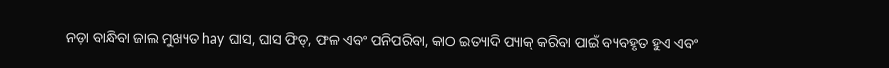ନଡ଼ା ବାନ୍ଧିବା ଜାଲ ମୁଖ୍ୟତ hay ଘାସ, ଘାସ ଫିଡ୍, ଫଳ ଏବଂ ପନିପରିବା, କାଠ ଇତ୍ୟାଦି ପ୍ୟାକ୍ କରିବା ପାଇଁ ବ୍ୟବହୃତ ହୁଏ ଏବଂ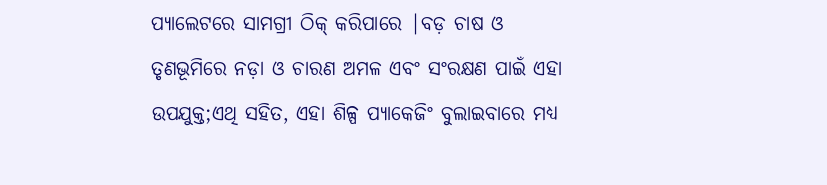ପ୍ୟାଲେଟରେ ସାମଗ୍ରୀ ଠିକ୍ କରିପାରେ |ବଡ଼ ଚାଷ ଓ ତୃଣଭୂମିରେ ନଡ଼ା ଓ ଚାରଣ ଅମଳ ଏବଂ ସଂରକ୍ଷଣ ପାଇଁ ଏହା ଉପଯୁକ୍ତ;ଏଥି ସହିତ, ଏହା ଶିଳ୍ପ ପ୍ୟାକେଜିଂ ବୁଲାଇବାରେ ମଧ୍ୟ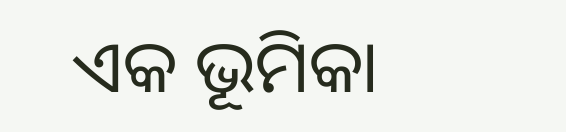ଏକ ଭୂମିକା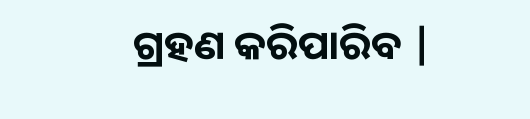ଗ୍ରହଣ କରିପାରିବ |